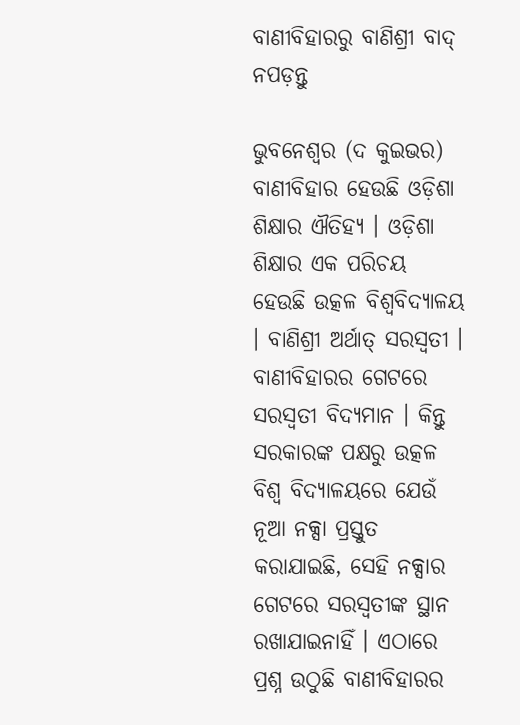ବାଣୀବିହାରରୁ ବାଣିଶ୍ରୀ ବାଦ୍ ନପଡ଼ନ୍ତୁ

ଭୁବନେଶ୍ୱର (ଦ କୁଇଭର) ବାଣୀବିହାର ହେଉଛି ଓଡ଼ିଶା ଶିକ୍ଷାର ଐତିହ୍ୟ । ଓଡ଼ିଶା ଶିକ୍ଷାର ଏକ ପରିଚୟ ହେଉଛି ଉତ୍କଳ ବିଶ୍ୱବିଦ୍ୟାଳୟ । ବାଣିଶ୍ରୀ ଅର୍ଥାତ୍ ସରସ୍ୱତୀ । ବାଣୀବିହାରର ଗେଟରେ ସରସ୍ୱତୀ ବିଦ୍ୟମାନ । କିନ୍ତୁ ସରକାରଙ୍କ ପକ୍ଷରୁ ଉତ୍କଳ ବିଶ୍ୱ ବିଦ୍ୟାଳୟରେ ଯେଉଁ ନୂଆ ନକ୍ସା ପ୍ରସ୍ତୁତ କରାଯାଇଛି, ସେହି ନକ୍ସାର ଗେଟରେ ସରସ୍ୱତୀଙ୍କ ସ୍ଥାନ ରଖାଯାଇନାହିଁ । ଏଠାରେ ପ୍ରଶ୍ନ ଉଠୁଛି ବାଣୀବିହାରର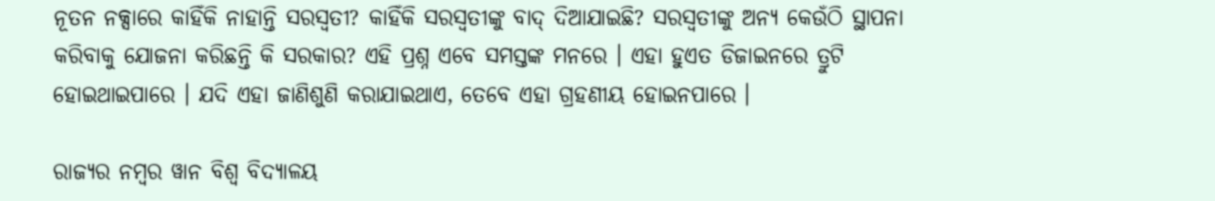ନୂତନ ନକ୍ସାରେ କାହିଁକି ନାହାନ୍ତି ସରସ୍ୱତୀ? କାହିଁକି ସରସ୍ୱତୀଙ୍କୁ ବାଦ୍ ଦିଆଯାଇଛି? ସରସ୍ୱତୀଙ୍କୁ ଅନ୍ୟ କେଉଁଠି ସ୍ଥାପନା କରିବାକୁ ଯୋଜନା କରିଛନ୍ତି କି ସରକାର? ଏହି ପ୍ରଶ୍ନ ଏବେ ସମସ୍ତଙ୍କ ମନରେ । ଏହା ହୁଏତ ଡିଜାଇନରେ ତ୍ରୁଟି ହୋଇଥାଇପାରେ । ଯଦି ଏହା ଜାଣିଶୁଣି କରାଯାଇଥାଏ, ତେବେ ଏହା ଗ୍ରହଣୀୟ ହୋଇନପାରେ ।

ରାଜ୍ୟର ନମ୍ବର ୱାନ ବିଶ୍ୱ ବିଦ୍ୟାଳୟ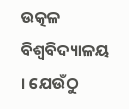ଉତ୍କଳ ବିଶ୍ୱବିଦ୍ୟାଳୟ । ଯେଉଁଠୁ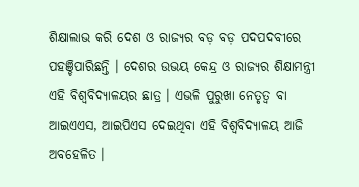ଶିକ୍ଷାଲାଭ କରି ଦେଶ ଓ ରାଜ୍ୟର ବଡ଼ ବଡ଼ ପଦପଦବୀରେ ପହଞ୍ଚିପାରିଛନ୍ତି । ଦେଶର ଉଭୟ କେନ୍ଦ୍ର ଓ ରାଜ୍ୟର ଶିକ୍ଷାମନ୍ତ୍ରୀ ଏହି ବିଶ୍ୱବିଦ୍ୟାଳୟର ଛାତ୍ର । ଏଭଳି ପୁରୁଖା ନେତୃତ୍ୱ ବା ଆଇଏଏସ, ଆଇପିଏସ ଦେଇଥିବା ଏହି ବିଶ୍ୱବିଦ୍ୟାଳୟ ଆଜି ଅବହେଳିତ ।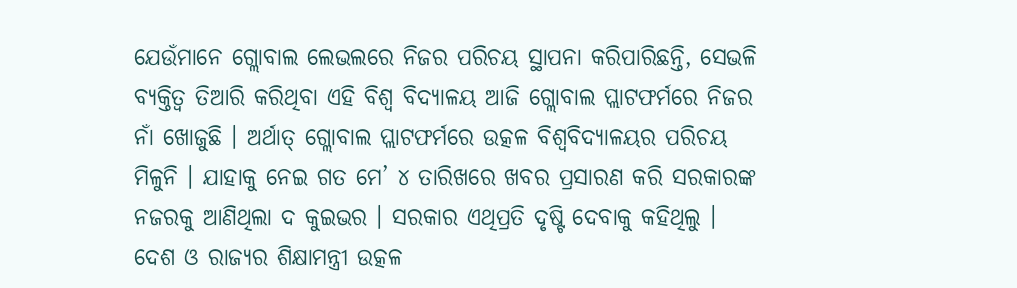ଯେଉଁମାନେ ଗ୍ଲୋବାଲ ଲେଭଲରେ ନିଜର ପରିଚୟ ସ୍ଥାପନା କରିପାରିଛନ୍ତି, ସେଭଳି ବ୍ୟକ୍ତିତ୍ୱ ତିଆରି କରିଥିବା ଏହି ବିଶ୍ୱ ବିଦ୍ୟାଳୟ ଆଜି ଗ୍ଲୋବାଲ ପ୍ଲାଟଫର୍ମରେ ନିଜର ନାଁ ଖୋଜୁଛି । ଅର୍ଥାତ୍ ଗ୍ଲୋବାଲ ପ୍ଲାଟଫର୍ମରେ ଉତ୍କଳ ବିଶ୍ୱବିଦ୍ୟାଳୟର ପରିଚୟ ମିଳୁନି । ଯାହାକୁ ନେଇ ଗତ ମେ’ ୪ ତାରିଖରେ ଖବର ପ୍ରସାରଣ କରି ସରକାରଙ୍କ ନଜରକୁ ଆଣିଥିଲା ଦ କୁଇଭର । ସରକାର ଏଥିପ୍ରତି ଦୃଷ୍ଟି ଦେବାକୁ କହିଥିଲୁ । ଦେଶ ଓ ରାଜ୍ୟର ଶିକ୍ଷାମନ୍ତ୍ରୀ ଉତ୍କଳ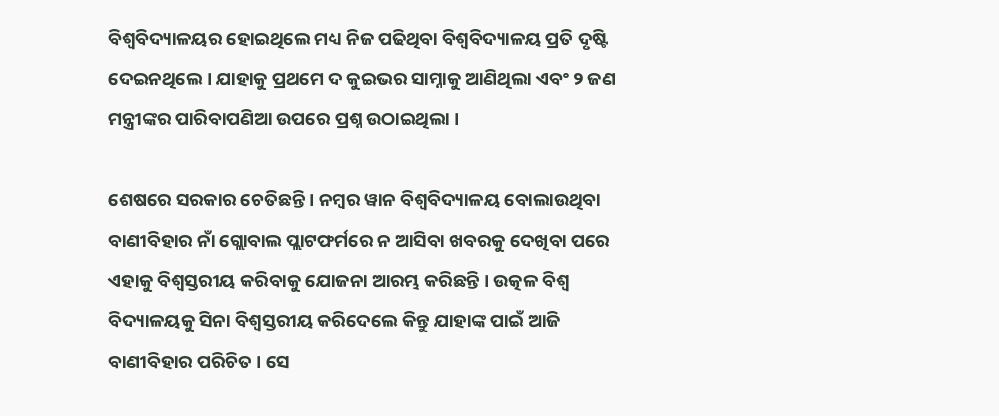ବିଶ୍ୱବିଦ୍ୟାଳୟର ହୋଇଥିଲେ ମଧ୍ୟ ନିଜ ପଢିଥିବା ବିଶ୍ୱବିଦ୍ୟାଳୟ ପ୍ରତି ଦୃଷ୍ଟି ଦେଇନଥିଲେ । ଯାହାକୁ ପ୍ରଥମେ ଦ କୁଇଭର ସାମ୍ନାକୁ ଆଣିଥିଲା ଏବଂ ୨ ଜଣ ମନ୍ତ୍ରୀଙ୍କର ପାରିବାପଣିଆ ଉପରେ ପ୍ରଶ୍ନ ଉଠାଇଥିଲା ।

ଶେଷରେ ସରକାର ଚେତିଛନ୍ତି । ନମ୍ବର ୱାନ ବିଶ୍ୱବିଦ୍ୟାଳୟ ବୋଲାଉଥିବା ବାଣୀବିହାର ନାଁ ଗ୍ଲୋବାଲ ପ୍ଲାଟଫର୍ମରେ ନ ଆସିବା ଖବରକୁ ଦେଖିବା ପରେ ଏହାକୁ ବିଶ୍ୱସ୍ତରୀୟ କରିବାକୁ ଯୋଜନା ଆରମ୍ଭ କରିଛନ୍ତି । ଉତ୍କଳ ବିଶ୍ୱ ବିଦ୍ୟାଳୟକୁ ସିନା ବିଶ୍ୱସ୍ତରୀୟ କରିଦେଲେ କିନ୍ତୁ ଯାହାଙ୍କ ପାଇଁ ଆଜି ବାଣୀବିହାର ପରିଚିତ । ସେ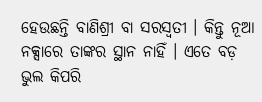ହେଉଛନ୍ତି ବାଣିଶ୍ରୀ ବା ସରସ୍ୱତୀ । କିନ୍ତୁ ନୂଆ ନକ୍ସାରେ ତାଙ୍କର ସ୍ଥାନ ନାହିଁ । ଏତେ ବଡ଼ ଭୁଲ କିପରି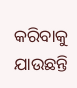କରିବାକୁ ଯାଉଛନ୍ତି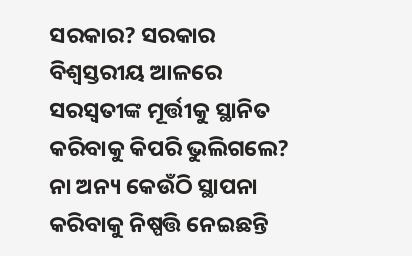ସରକାର? ସରକାର ବିଶ୍ୱସ୍ତରୀୟ ଆଳରେ ସରସ୍ୱତୀଙ୍କ ମୂର୍ତ୍ତୀକୁ ସ୍ଥାନିତ କରିବାକୁ କିପରି ଭୁଲିଗଲେ? ନା ଅନ୍ୟ କେଉଁଠି ସ୍ଥାପନା କରିବାକୁ ନିଷ୍ପତ୍ତି ନେଇଛନ୍ତି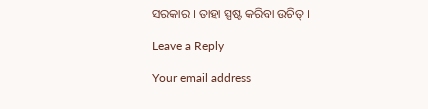ସରକାର । ତାହା ସ୍ପଷ୍ଟ କରିବା ଉଚିତ୍ ।

Leave a Reply

Your email address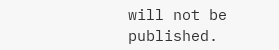will not be published.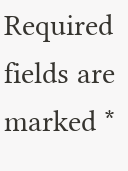Required fields are marked *